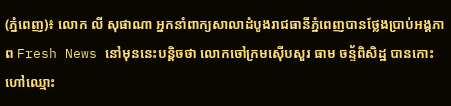(ភ្នំពេញ)៖ លោក លី សុផាណា អ្នកនាំពាក្យសាលាដំបូងរាជធានីភ្នំពេញបានថ្លែងប្រាប់អង្គភាព Fresh News នៅមុននេះបន្តិចថា លោកចៅក្រមស៊ើបសួរ ធាម ចន្ទ័ពិសិដ្ឋ បានកោះហៅឈ្មោះ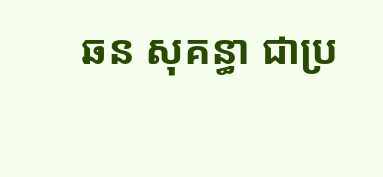ឆន សុគន្ធា ជាប្រ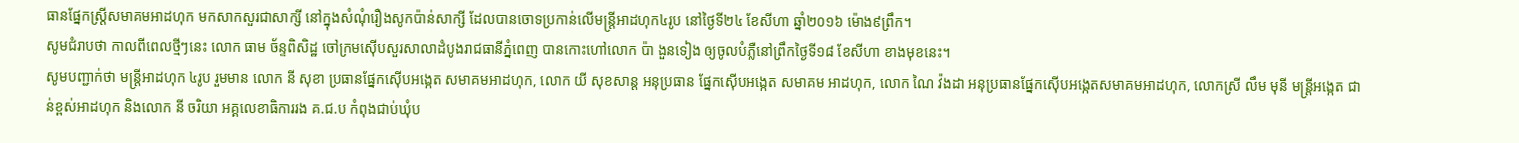ធានផ្នែកស្រ្តីសមាគមអាដហុក មកសាកសួរជាសាក្សី នៅក្នុងសំណុំរឿងសូកប៉ាន់សាក្សី ដែលបានចោទប្រកាន់លើមន្រ្តីអាដហុក៤រូប នៅថ្ងៃទី២៤ ខែសីហា ឆ្នាំ២០១៦ ម៉ោង៩ព្រឹក។
សូមជំរាបថា កាលពីពេលថ្មីៗនេះ លោក ធាម ច័ន្ទពិសិដ្ឋ ចៅក្រមស៊ើបសួរសាលាដំបូងរាជធានីភ្នំពេញ បានកោះហៅលោក ប៉ា ងួនទៀង ឲ្យចូលបំភ្លឺនៅព្រឹកថ្ងៃទី១៨ ខែសីហា ខាងមុខនេះ។
សូមបញ្ជាក់ថា មន្រ្តីអាដហុក ៤រូប រួមមាន លោក នី សុខា ប្រធានផ្នែកស៊ើបអង្កេត សមាគមអាដហុក, លោក យី សុខសាន្ត អនុប្រធាន ផ្នែកស៊ើបអង្កេត សមាគម អាដហុក, លោក ណៃ វ៉ងដា អនុប្រធានផ្នែកស៊ើបអង្កេតសមាគមអាដហុក, លោកស្រី លឹម មុនី មន្រ្តីអង្កេត ជាន់ខ្ពស់អាដហុក និងលោក នី ចរិយា អគ្គលេខាធិការរង គ.ជ.ប កំពុងជាប់ឃុំប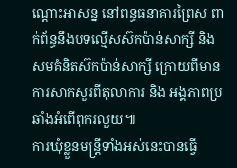ណ្តោះអាសន្ន នៅពន្ធធនាគារព្រៃស ពាក់ព័ន្ធនឹងបទល្មើសស៊កប៉ាន់សាក្សី និងសមគំនិតស៊កប៉ាន់សាក្សី ក្រោយពីមានការសាកសួរពីតុលាការ និង អង្គភាពប្រឆាំងអំពើពុករលួយ៕
ការឃុំខ្លួនមន្រ្តីទាំងអស់នេះបានធ្វើ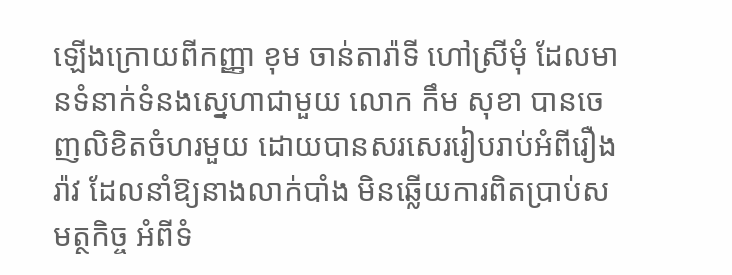ឡើងក្រោយពីកញ្ញា ខុម ចាន់តារ៉ាទី ហៅស្រីមុំ ដែលមានទំនាក់ទំនងស្នេហាជាមួយ លោក កឹម សុខា បានចេញលិខិតចំហរមួយ ដោយបានសរសេររៀបរាប់អំពីរឿងរ៉ាវ ដែលនាំឱ្យនាងលាក់បាំង មិនឆ្លើយការពិតប្រាប់សមត្ថកិច្ច អំពីទំ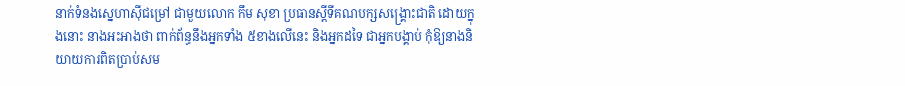នាក់ទំនងស្នេហាស៊ីជម្រៅ ជាមួយលោក កឹម សុខា ប្រធានស្តីទីគណបក្សសង្រ្គោះជាតិ ដោយក្នុងនោះ នាងអះអាងថា ពាក់ព័ន្ធនឹងអ្នកទាំង ៥ខាងលើនេះ និងអ្នកដទៃ ជាអ្នកបង្គាប់ កុំឱ្យនាងនិយាយការពិតប្រាប់សម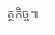ត្ថកិច្ច៕